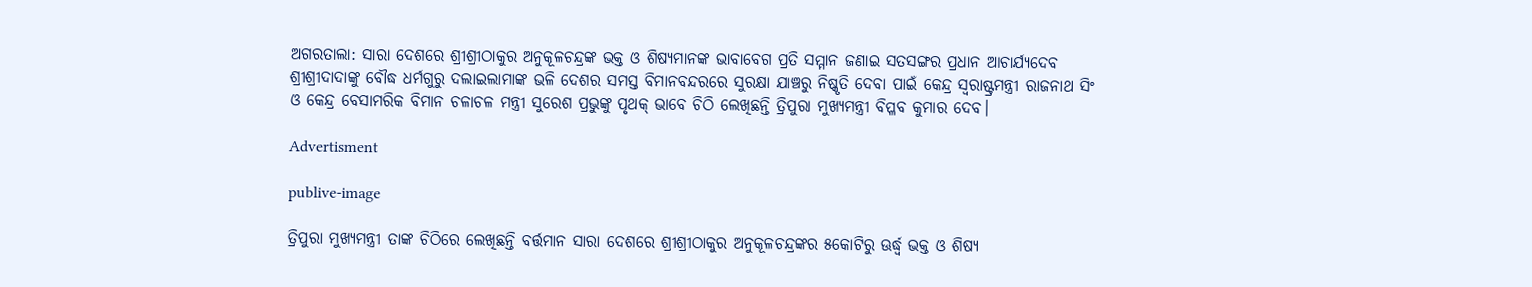ଅଗରତାଲା: ସାରା ଦେଶରେ ଶ୍ରୀଶ୍ରୀଠାକୁର ଅନୁକୂଳଚନ୍ଦ୍ରଙ୍କ ଭକ୍ତ ଓ ଶିଷ୍ୟମାନଙ୍କ ଭାବାବେଗ ପ୍ରତି ସମ୍ମାନ ଜଣାଇ ସତସଙ୍ଗର ପ୍ରଧାନ ଆଚାର୍ଯ୍ୟଦେବ ଶ୍ରୀଶ୍ରୀଦାଦାଙ୍କୁ ବୌଦ୍ଧ ଧର୍ମଗୁରୁ ଦଲାଇଲାମାଙ୍କ ଭଳି ଦେଶର ସମସ୍ତ ବିମାନବନ୍ଦରରେ ସୁରକ୍ଷା ଯାଞ୍ଚରୁ ନିଷ୍କୃତି ଦେବା ପାଇଁ କେନ୍ଦ୍ର ସ୍ବରାଷ୍ଟ୍ରମନ୍ତ୍ରୀ ରାଜନାଥ ସିଂ ଓ କେନ୍ଦ୍ର ବେସାମରିକ ବିମାନ ଚଳାଚଳ ମନ୍ତ୍ରୀ ସୁରେଶ ପ୍ରଭୁଙ୍କୁ ପୃଥକ୍ ଭାବେ ଚିଠି ଲେଖିଛନ୍ତି ତ୍ରିପୁରା ମୁଖ୍ୟମନ୍ତ୍ରୀ ବିପ୍ଳବ କୁମାର ଦେବ।

Advertisment

publive-image

ତ୍ରିପୁରା ମୁଖ୍ୟମନ୍ତ୍ରୀ ତାଙ୍କ ଚିଠିରେ ଲେଖିଛନ୍ତି ବର୍ତ୍ତମାନ ସାରା ଦେଶରେ ଶ୍ରୀଶ୍ରୀଠାକୁର ଅନୁକୂଳଚନ୍ଦ୍ରଙ୍କର ୫କୋଟିରୁ ଊର୍ଦ୍ଧ୍ୱ ଭକ୍ତ ଓ ଶିଷ୍ୟ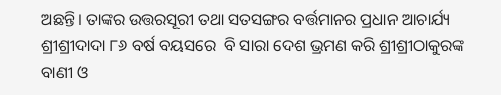ଅଛନ୍ତି। ତାଙ୍କର ଉତ୍ତରସୂରୀ ତଥା ସତସଙ୍ଗର ବର୍ତ୍ତମାନର ପ୍ରଧାନ ଆଚାର୍ଯ୍ୟ ଶ୍ରୀଶ୍ରୀଦାଦା ୮୬ ବର୍ଷ ବୟସରେ  ବି ସାରା ଦେଶ ଭ୍ରମଣ କରି ଶ୍ରୀଶ୍ରୀଠାକୁରଙ୍କ ବାଣୀ ଓ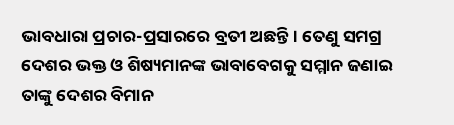ଭାବଧାରା ପ୍ରଚାର-ପ୍ରସାରରେ ବ୍ରତୀ ଅଛନ୍ତି। ତେଣୁ ସମଗ୍ର ଦେଶର ଭକ୍ତ ଓ ଶିଷ୍ୟମାନଙ୍କ ଭାବାବେଗକୁ ସମ୍ମାନ ଜଣାଇ ତାଙ୍କୁ ଦେଶର ବିମାନ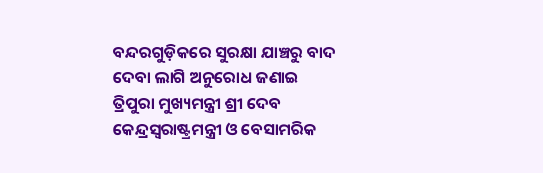ବନ୍ଦରଗୁଡ଼ିକରେ ସୁରକ୍ଷା ଯାଞ୍ଚରୁ ବାଦ ଦେବା ଲାଗି ଅନୁରୋଧ ଜଣାଇ ତ୍ରିପୁରା ମୁଖ୍ୟମନ୍ତ୍ରୀ ଶ୍ରୀ ଦେବ କେନ୍ଦ୍ରସ୍ବରାଷ୍ଟ୍ରମନ୍ତ୍ରୀ ଓ ବେସାମରିକ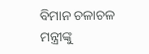ବିମାନ ଚଳାଚଳ ମନ୍ତ୍ରୀଙ୍କୁ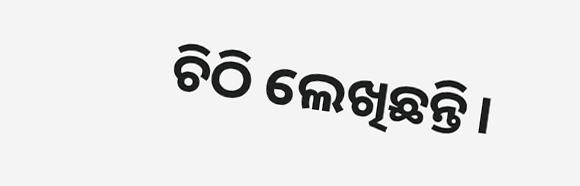ଚିଠି ଲେଖିଛନ୍ତି।